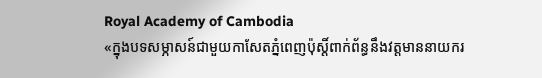Royal Academy of Cambodia
«ក្នុងបទសម្ភាសន៍ជាមួយកាសែតភ្នំពេញប៉ុស្តិ៍ពាក់ព័ន្ធនឹងវត្តមាននាយករ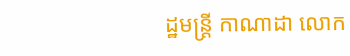ដ្ឋមន្ត្រី កាណាដា លោក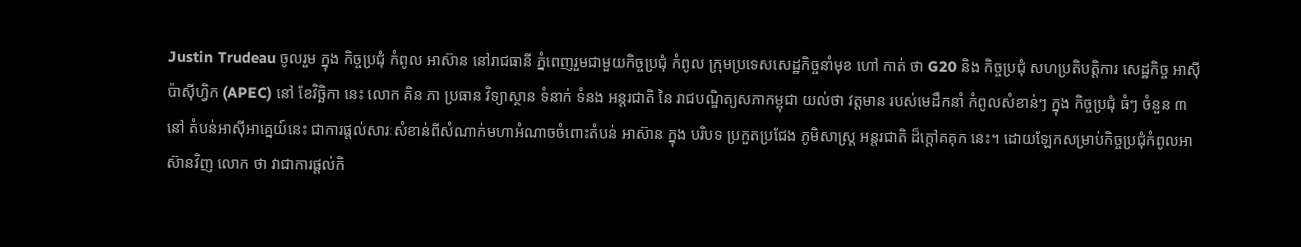Justin Trudeau ចូលរួម ក្នុង កិច្ចប្រជុំ កំពូល អាស៊ាន នៅរាជធានី ភ្នំពេញរួមជាមួយកិច្ចប្រជុំ កំពូល ក្រុមប្រទេសសេដ្ឋកិច្ចនាំមុខ ហៅ កាត់ ថា G20 និង កិច្ចប្រជុំ សហប្រតិបត្តិការ សេដ្ឋកិច្ច អាស៊ី ប៉ាស៊ីហ្វិក (APEC) នៅ ខែវិច្ឆិកា នេះ លោក គិន ភា ប្រធាន វិទ្យាស្ថាន ទំនាក់ ទំនង អន្តរជាតិ នៃ រាជបណ្ឌិត្យសភាកម្ពុជា យល់ថា វត្តមាន របស់មេដឹកនាំ កំពូលសំខាន់ៗ ក្នុង កិច្ចប្រជុំ ធំៗ ចំនួន ៣ នៅ តំបន់អាស៊ីអាគ្នេយ៍នេះ ជាការផ្តល់សារៈសំខាន់ពីសំណាក់មហាអំណាចចំពោះតំបន់ អាស៊ាន ក្នុង បរិបទ ប្រកួតប្រជែង ភូមិសាស្ត្រ អន្តរជាតិ ដ៏ក្តៅគគុក នេះ។ ដោយឡែកសម្រាប់កិច្ចប្រជុំកំពូលអាស៊ានវិញ លោក ថា វាជាការផ្តល់កិ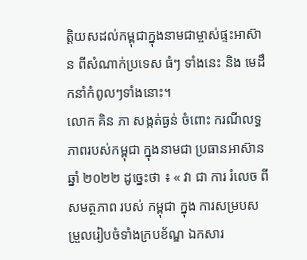ត្តិយសដល់កម្ពុជាក្នុងនាមជាម្ចាស់ផ្ទះអាស៊ាន ពីសំណាក់ប្រទេស ធំៗ ទាំងនេះ និង មេដឹកនាំកំពូលៗទាំងនោះ។
លោក គិន ភា សង្កត់ធ្ងន់ ចំពោះ ករណីលទ្ធភាពរបស់កម្ពុជា ក្នុងនាមជា ប្រធានអាស៊ាន ឆ្នាំ ២០២២ ដូច្នេះថា ៖ « វា ជា ការ រំលេច ពី សមត្ថភាព របស់ កម្ពុជា ក្នុង ការសម្របសម្រួលរៀបចំទាំងក្របខ័ណ្ឌ ឯកសារ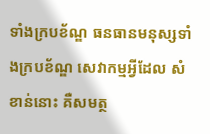ទាំងក្របខ័ណ្ឌ ធនធានមនុស្សទាំងក្របខ័ណ្ឌ សេវាកម្មអ្វីដែល សំខាន់នោះ គឺសមត្ថ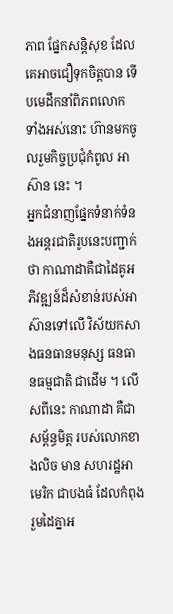ភាព ផ្នែកសន្តិសុខ ដែលគេអាចជឿទុកចិត្តបាន ទើបមេដឹកនាំពិភពលោក ទាំងអស់នោះ ហ៊ានមកចូលរួមកិច្ចប្រជុំកំពូល អាស៊ាន នេះ ។
អ្នកជំនាញផ្នែកទំនាក់ទំនងអន្តរជាតិរូបនេះបញ្ជាក់ ថា កាណាដាគឺជាដៃគូអភិវឌ្ឍន៍ដ៏សំខាន់របស់អាស៊ានទៅលើ វិស័យកសាងធនធានមនុស្ស ធនធានធម្មជាតិ ជាដើម ។ លើសពីនេះ កាណាដា គឺជាសម្ព័ន្ធមិត្ត របស់លោកខាងលិច មាន សហរដ្ឋអាមេរិក ជាបងធំ ដែលកំពុងរួមដៃគ្នាអ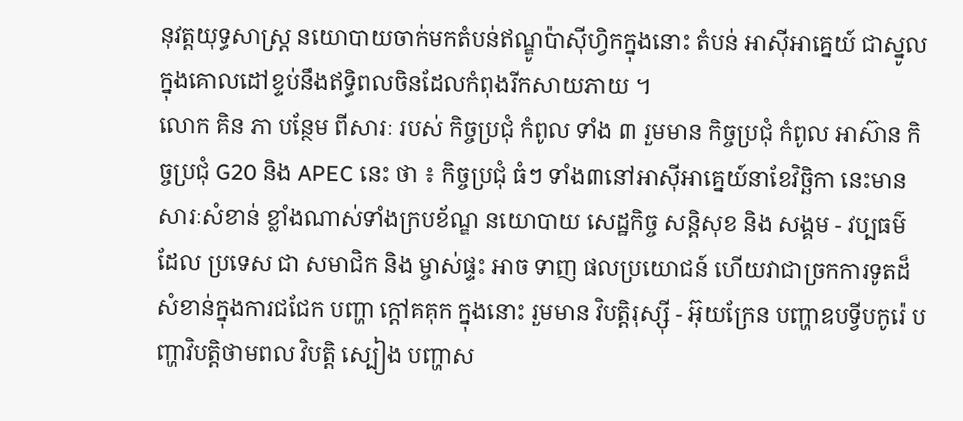នុវត្តយុទ្ធសាស្ត្រ នយោបាយចាក់មកតំបន់ឥណ្ឌូប៉ាស៊ីហ្វិកក្នុងនោះ តំបន់ អាស៊ីអាគ្នេយ៍ ជាស្នូលក្នុងគោលដៅខ្ទប់នឹងឥទ្ធិពលចិនដែលកំពុងរីកសាយភាយ ។
លោក គិន ភា បន្ថែម ពីសារៈ របស់ កិច្ចប្រជុំ កំពូល ទាំង ៣ រួមមាន កិច្ចប្រជុំ កំពូល អាស៊ាន កិច្ចប្រជុំ G20 និង APEC នេះ ថា ៖ កិច្ចប្រជុំ ធំៗ ទាំង៣នៅអាស៊ីអាគ្នេយ៍នាខែវិច្ឆិកា នេះមានសារៈសំខាន់ ខ្លាំងណាស់ទាំងក្របខ័ណ្ឌ នយោបាយ សេដ្ឋកិច្ច សន្តិសុខ និង សង្គម - វប្បធម៌ ដែល ប្រទេស ជា សមាជិក និង ម្ចាស់ផ្ទះ អាច ទាញ ផលប្រយោជន៍ ហើយវាជាច្រកការទូតដ៏សំខាន់ក្នុងការជជែក បញ្ហា ក្តៅគគុក ក្នុងនោះ រួមមាន វិបត្តិរុស្ស៊ី - អ៊ុយក្រែន បញ្ហាឧបទ្វីបកូរ៉េ បញ្ហាវិបត្តិថាមពល វិបត្តិ ស្បៀង បញ្ហាស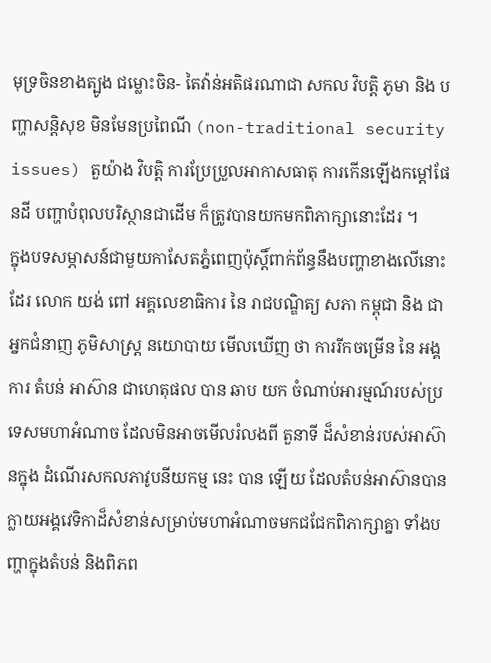មុទ្រចិនខាងត្បូង ជម្លោះចិន- តៃវ៉ាន់អតិផរណាជា សកល វិបត្តិ ភូមា និង បញ្ហាសន្តិសុខ មិនមែនប្រពៃណី (non-traditional security issues) តួយ៉ាង វិបត្តិ ការប្រែប្រួលអាកាសធាតុ ការកើនឡើងកម្តៅផែនដី បញ្ហាបំពុលបរិស្ថានជាដើម ក៏ត្រូវបានយកមកពិភាក្សានោះដែរ ។
ក្នុងបទសម្ភាសន៍ជាមួយកាសែតភ្នំពេញប៉ុស្តិ៍ពាក់ព័ន្ធនឹងបញ្ហាខាងលើនោះដែរ លោក យង់ ពៅ អគ្គលេខាធិការ នៃ រាជបណ្ឌិត្យ សភា កម្ពុជា និង ជា អ្នកជំនាញ ភូមិសាស្ត្រ នយោបាយ មើលឃើញ ថា ការរីកចម្រើន នៃ អង្គការ តំបន់ អាស៊ាន ជាហេតុផល បាន ឆាប យក ចំណាប់អារម្មណ៍របស់ប្រទេសមហាអំណាច ដែលមិនអាចមើលរំលងពី តួនាទី ដ៏សំខាន់របស់អាស៊ានក្នុង ដំណើរសកលភាវូបនីយកម្ម នេះ បាន ឡើយ ដែលតំបន់អាស៊ានបានក្លាយអង្គវេទិកាដ៏សំខាន់សម្រាប់មហាអំណាចមកជជែកពិភាក្សាគ្នា ទាំងបញ្ហាក្នុងតំបន់ និងពិភព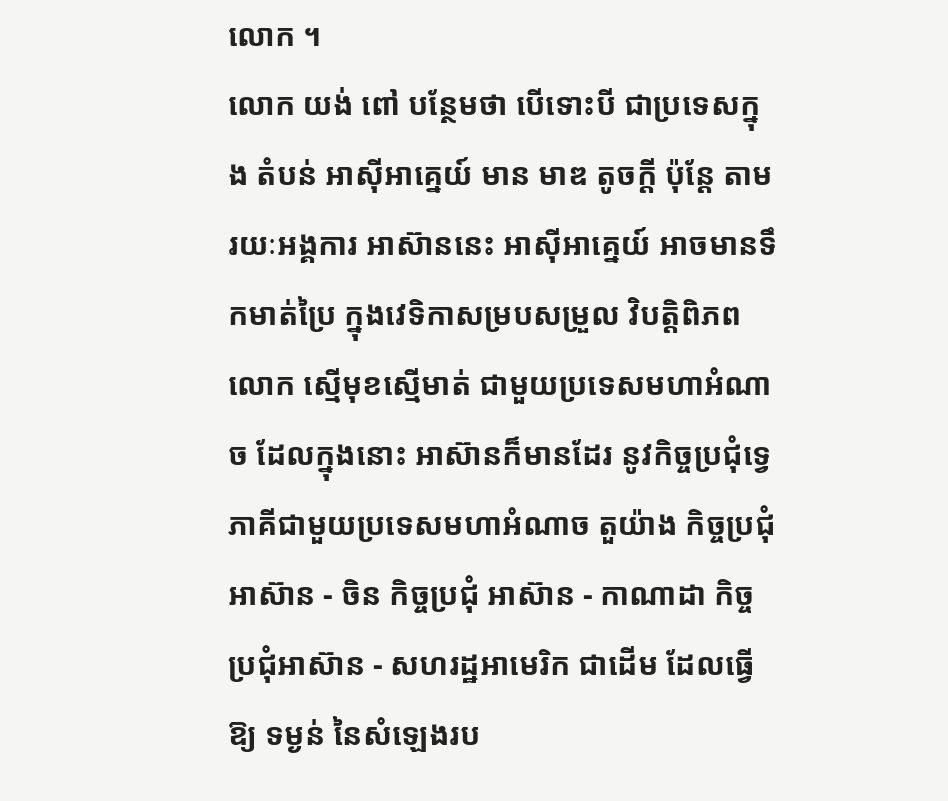លោក ។
លោក យង់ ពៅ បន្ថែមថា បើទោះបី ជាប្រទេសក្នុង តំបន់ អាស៊ីអាគ្នេយ៍ មាន មាឌ តូចក្តី ប៉ុន្តែ តាមរយៈអង្គការ អាស៊ាននេះ អាស៊ីអាគ្នេយ៍ អាចមានទឹកមាត់ប្រៃ ក្នុងវេទិកាសម្របសម្រួល វិបត្តិពិភពលោក ស្មើមុខស្មើមាត់ ជាមួយប្រទេសមហាអំណាច ដែលក្នុងនោះ អាស៊ានក៏មានដែរ នូវកិច្ចប្រជុំទ្វេភាគីជាមួយប្រទេសមហាអំណាច តួយ៉ាង កិច្ចប្រជុំអាស៊ាន - ចិន កិច្ចប្រជុំ អាស៊ាន - កាណាដា កិច្ចប្រជុំអាស៊ាន - សហរដ្ឋអាមេរិក ជាដើម ដែលធ្វើឱ្យ ទម្ងន់ នៃសំឡេងរប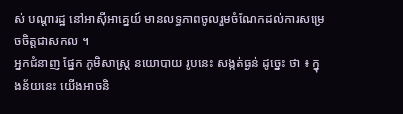ស់ បណ្តារដ្ឋ នៅអាស៊ីអាគ្នេយ៍ មានលទ្ធភាពចូលរួមចំណែកដល់ការសម្រេចចិត្តជាសកល ។
អ្នកជំនាញ ផ្នែក ភូមិសាស្ត្រ នយោបាយ រូបនេះ សង្កត់ធ្ងន់ ដូច្នេះ ថា ៖ ក្នុងន័យនេះ យើងអាចនិ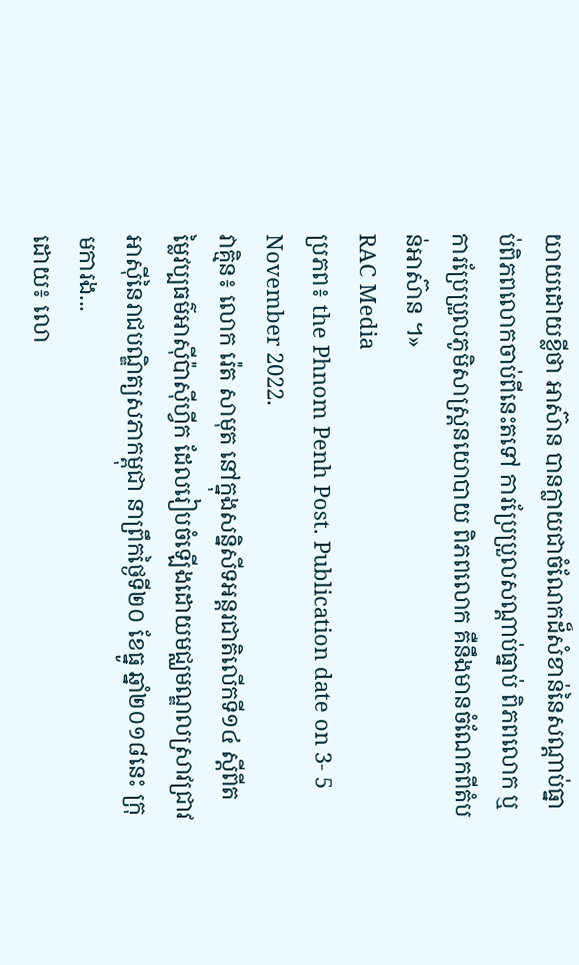យាយដោយខ្លីថា អាស៊ាន បានក្លាយជាចំណែកដ៏សំខាន់នៃសណ្តាប់ធ្នាប់ពិភពលោកចាប់ពីនេះតទៅ ការប្រែប្រួលសណ្តាប់ធ្នាប់ ពិភពលោក ឬ ការប្រែប្រួលភូមិសាស្ត្រនយោបាយ ពិភពលោក គឺនឹងមានចំណែកពីតំបន់អាស៊ាន ។»
RAC Media
ប្រភព៖ the Phnom Penh Post. Publication date on 3- 5 November 2022.
វាគ្មិន៖ លោក រ៉េត សាមុត នៅក្នុងសន្និសីទអន្តរជាតិលើកទី១៤ ស្តីពីតម្លៃវប្បធម៌អាស៊ីប៉ាស៊ីហ្វីក ដែលរៀបចំឡើងដោយមជ្ឈមណ្ឌលស្រាវជ្រាវអាស៊ីនៃរាជបណ្ឌិត្យសភាកម្ពុជា នាព្រឹកថ្ងៃទី២០ ខែធ្នូ ឆ្នាំ២០១៨នេះ ក្រុមការង...
ដោយ៖ លោ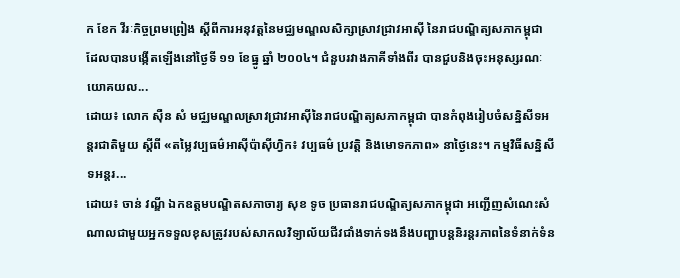ក ខែក វីរៈកិច្ចព្រមព្រៀង ស្តីពីការអនុវត្តនៃមជ្ឈមណ្ឌលសិក្សាស្រាវជ្រាវអាស៊ី នៃរាជបណ្ឌិត្យសភាកម្ពុជា ដែលបានបង្កើតឡើងនៅថ្ងៃទី ១១ ខែធ្នូ ឆ្នាំ ២០០៤។ ជំនួបរវាងភាគីទាំងពីរ បានជួបនិងចុះអនុស្សរណៈយោគយល...
ដោយ៖ លោក ស៊ឺន សំ មជ្ឈមណ្ឌលសា្រវជ្រាវអាស៊ីនៃរាជបណ្ឌិត្យសភាកម្ពុជា បានកំពុងរៀបចំសន្និសីទអន្តរជាតិមួយ ស្តីពី «តម្លៃវប្បធម៌អាស៊ីប៉ាស៊ីហ្វិក៖ វប្បធម៌ ប្រវតិ្ត និងមោទកភាព» នាថ្ងៃនេះ។ កម្មវិធីសន្និសីទអន្តរ...
ដោយ៖ ចាន់ វណ្ឌី ឯកឧត្តមបណ្ឌិតសភាចារ្យ សុខ ទូច ប្រធានរាជបណ្ឌិត្យសភាកម្ពុជា អញ្ជើញសំណេះសំណាលជាមួយអ្នកទទួលខុសត្រូវរបស់សាកលវិទ្យាល័យជីវជាំងទាក់ទងនឹងបញ្ហាបន្តនិរន្តរភាពនៃទំនាក់ទំន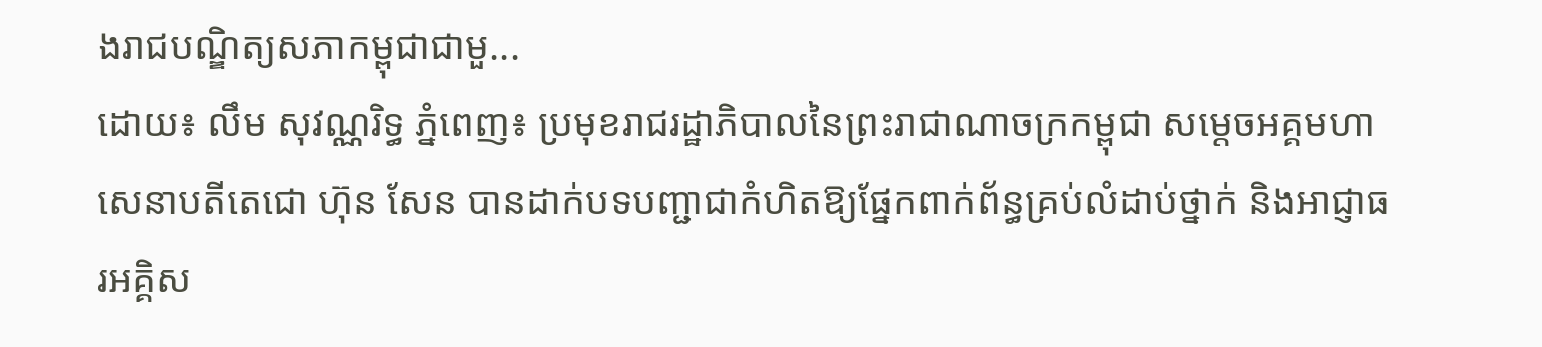ងរាជបណ្ឌិត្យសភាកម្ពុជាជាមួ...
ដោយ៖ លឹម សុវណ្ណរិទ្ធ ភ្នំពេញ៖ ប្រមុខរាជរដ្ឋាភិបាលនៃព្រះរាជាណាចក្រកម្ពុជា សម្ដេចអគ្គមហាសេនាបតីតេជោ ហ៊ុន សែន បានដាក់បទបញ្ជាជាកំហិតឱ្យផ្នែកពាក់ព័ន្ធគ្រប់លំដាប់ថ្នាក់ និងអាជ្ញាធរអគ្គិស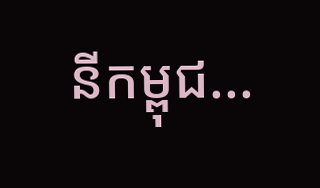នីកម្ពុជ...